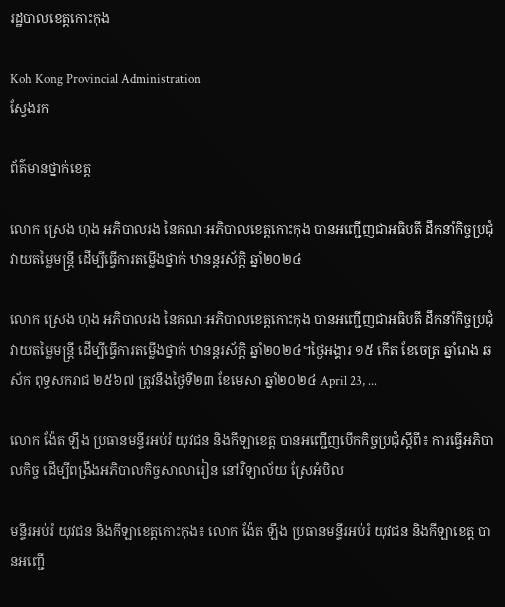រដ្ឋបាលខេត្តកោះកុង

Koh Kong Provincial Administration
ស្វែងរក

ព័ត៌មានថ្នាក់ខេត្ត

លោក ស្រេង ហុង អភិបាលរង នៃគណៈអភិបាលខេត្តកោះកុង បានអញ្ជើញជាអធិបតី ដឹកនាំកិច្ចប្រជុំវាយតម្លៃមន្ត្រី ដើម្បីធ្វើការតម្លើងថ្នាក់ ឋានន្តរស័ក្តិ ឆ្នាំ២០២៤

លោក ស្រេង ហុង អភិបាលរង នៃគណៈអភិបាលខេត្តកោះកុង បានអញ្ជើញជាអធិបតី ដឹកនាំកិច្ចប្រជុំវាយតម្លៃមន្ត្រី ដើម្បីធ្វើការតម្លើងថ្នាក់ ឋានន្តរស័ក្តិ ឆ្នាំ២០២៤។ថ្ងៃអង្គារ ១៥ កើត ខែចេត្រ ឆ្នាំរោង ឆស័ក ពុទ្ធសករាជ ២៥៦៧ ត្រូវនឹងថ្ងៃទី២៣ ខែមេសា ឆ្នាំ២០២៤ April 23, ...

លោក ង៉ែត ឡឹង ប្រធានមន្ទីរអប់រំ យុវជន និងកីឡាខេត្ត បានអញ្ជើញបើកកិច្ចប្រជុំស្តីពី៖ ការធ្វើអភិបាលកិច្ច ដើម្បីពង្រឹងអភិបាលកិច្ចសាលារៀន នៅវិទ្យាល័យ ស្រែអំបិល

មន្ទីរអប់រំ យុវជន និងកីឡាខេត្តកោះកុង៖ លោក ង៉ែត ឡឹង ប្រធានមន្ទីរអប់រំ យុវជន និងកីឡាខេត្ត បានអញ្ជើ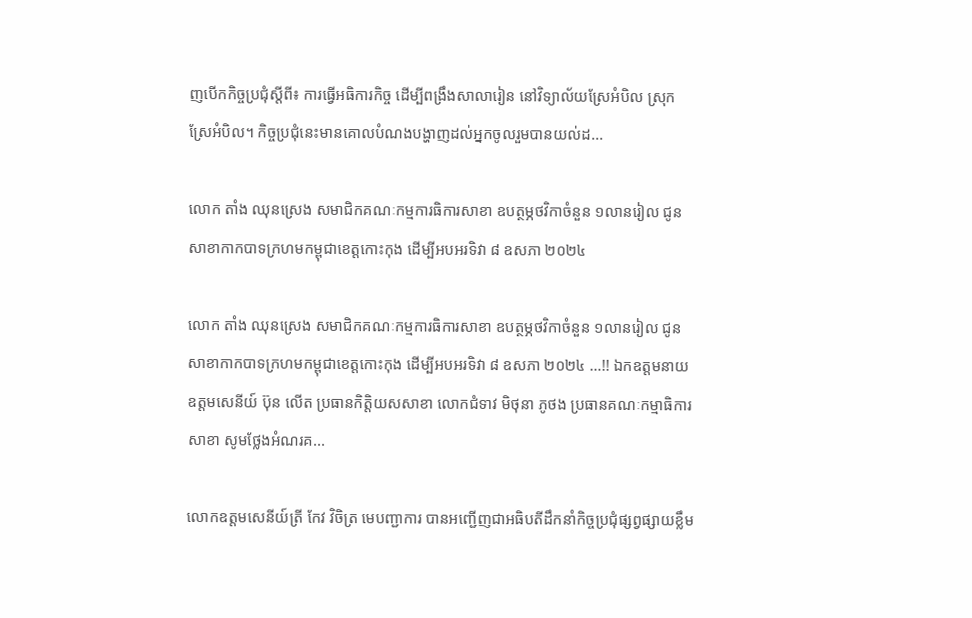ញបើកកិច្ចប្រជុំស្តីពី៖ ការធ្វើអធិការកិច្ច ដើម្បីពង្រឹងសាលារៀន នៅវិទ្យាល័យស្រែអំបិល ស្រុកស្រែអំបិល។ កិច្ចប្រជុំនេះមានគោលបំណងបង្ហាញដល់អ្នកចូលរួមបានយល់ដ...

លោក តាំង ឈុនស្រេង សមាជិកគណៈកម្មការធិការសាខា ឧបត្ថម្ភថវិកាចំនួន ១លានរៀល ជូនសាខាកាកបាទក្រហមកម្ពុជាខេត្តកោះកុង ដើម្បីអបអរទិវា ៨ ឧសភា ២០២៤

លោក តាំង ឈុនស្រេង សមាជិកគណៈកម្មការធិការសាខា ឧបត្ថម្ភថវិកាចំនួន ១លានរៀល ជូនសាខាកាកបាទក្រហមកម្ពុជាខេត្តកោះកុង ដើម្បីអបអរទិវា ៨ ឧសភា ២០២៤ …!! ឯកឧត្តមនាយឧត្តមសេនីយ៍ ប៊ុន លើត ប្រធានកិត្តិយសសាខា លោកជំទាវ មិថុនា ភូថង ប្រធានគណៈកម្មាធិការសាខា សូមថ្លែងអំណរគ...

លោកឧត្តមសេនីយ៍ត្រី កែវ វិចិត្រ មេបញ្ជាការ បានអញ្ជើញជាអធិបតីដឹកនាំកិច្ចប្រជុំផ្សព្វផ្សាយខ្លឹម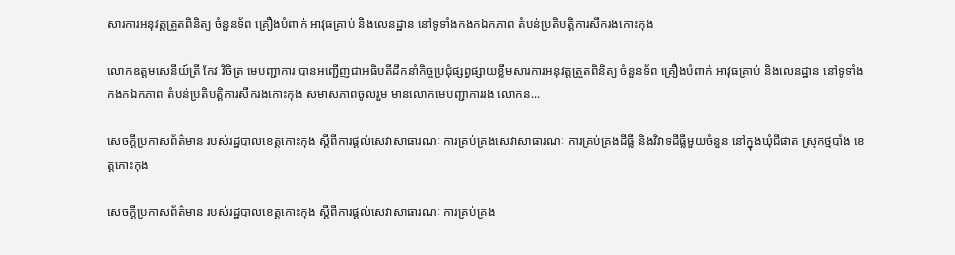សារការអនុវត្តត្រួតពិនិត្យ ចំនួនទ័ព គ្រឿងបំពាក់ អាវុធគ្រាប់ និងលេនដ្ឋាន នៅទូទាំងកងកឯកភាព តំបន់ប្រតិបត្តិការសឹករងកោះកុង

លោកឧត្តមសេនីយ៍ត្រី កែវ វិចិត្រ មេបញ្ជាការ បានអញ្ជើញជាអធិបតីដឹកនាំកិច្ចប្រជុំផ្សព្វផ្សាយខ្លឹមសារការអនុវត្តត្រួតពិនិត្យ ចំនួនទ័ព គ្រឿងបំពាក់ អាវុធគ្រាប់ និងលេនដ្ឋាន នៅទូទាំងកងកឯកភាព តំបន់ប្រតិបត្តិការសឹករងកោះកុង សមាសភាពចូលរួម មានលោកមេបញ្ជាការរង លោកន...

សេចក្តីប្រកាសព័ត៌មាន របស់រដ្ឋបាលខេត្តកោះកុង ស្តីពីការផ្តល់សេវាសាធារណៈ ការគ្រប់គ្រងសេវាសាធារណៈ ការគ្រប់គ្រងដីធ្លី និងវិវាទដីធ្លីមួយចំនួន នៅក្នុងឃុំជីផាត ស្រុកថ្មបាំង ខេត្តកោះកុង

សេចក្តីប្រកាសព័ត៌មាន របស់រដ្ឋបាលខេត្តកោះកុង ស្តីពីការផ្តល់សេវាសាធារណៈ ការគ្រប់គ្រង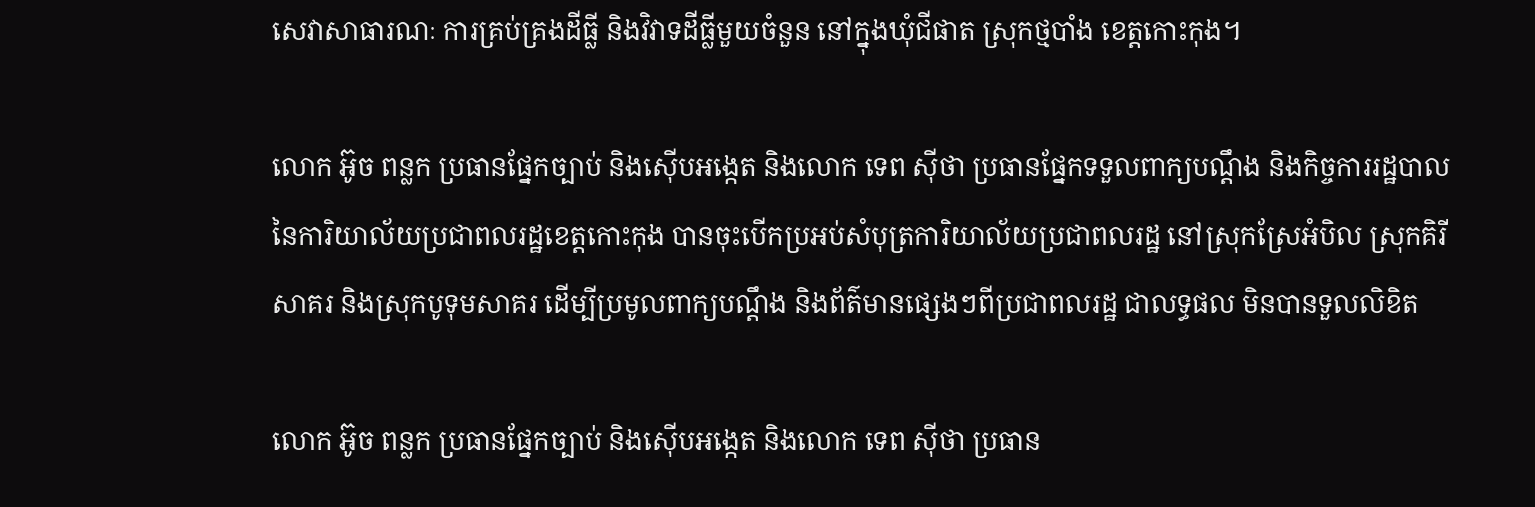សេវាសាធារណៈ ការគ្រប់គ្រងដីធ្លី និងវិវាទដីធ្លីមួយចំនួន នៅក្នុងឃុំជីផាត ស្រុកថ្មបាំង ខេត្តកោះកុង។

លោក អ៊ូច ពន្លក ប្រធានផ្នែកច្បាប់ និងស៊ើបអង្កេត និងលោក ទេព ស៊ីថា ប្រធានផ្នែកទទួលពាក្យបណ្តឹង និងកិច្ចការរដ្ឋបាល នៃការិយាល័យប្រជាពលរដ្ឋខេត្តកោះកុង បានចុះបើកប្រអប់សំបុត្រការិយាល័យប្រជាពលរដ្ឋ នៅស្រុកស្រែអំបិល ស្រុកគិរីសាគរ និងស្រុកបូទុមសាគរ ដើម្បីប្រមូលពាក្យបណ្តឹង និងព័ត៌មានផ្សេងៗពីប្រជាពលរដ្ឋ ជាលទ្ធផល មិនបានទួលលិខិត

លោក អ៊ូច ពន្លក ប្រធានផ្នែកច្បាប់ និងស៊ើបអង្កេត និងលោក ទេព ស៊ីថា ប្រធាន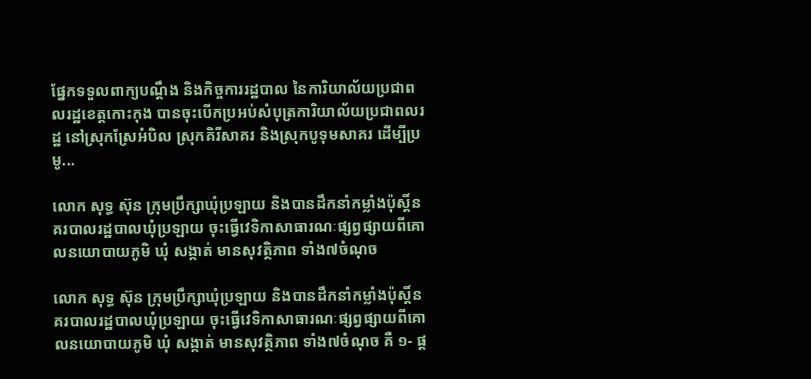ផ្នែកទទួលពាក្យបណ្តឹង និងកិច្ចការរដ្ឋបាល នៃការិយាល័យប្រជាពលរដ្ឋខេត្តកោះកុង បានចុះបើកប្រអប់សំបុត្រការិយាល័យប្រជាពលរដ្ឋ នៅស្រុកស្រែអំបិល ស្រុកគិរីសាគរ និងស្រុកបូទុមសាគរ ដើម្បីប្រមូ...

លោក សុទ្ធ ស៊ុន ក្រុមប្រឹក្សាឃុំប្រឡាយ និងបានដឹកនាំកម្លាំងប៉ុស្តិ៍នគរបាលរដ្ឋបាលឃុំប្រឡាយ ចុះធ្វើវេទិកាសាធារណៈផ្សព្វផ្សាយពីគោលនយោបាយភូមិ ឃុំ សង្កាត់ មានសុវត្ថិភាព ទាំង៧ចំណុច

លោក សុទ្ធ ស៊ុន ក្រុមប្រឹក្សាឃុំប្រឡាយ និងបានដឹកនាំកម្លាំងប៉ុស្តិ៍នគរបាលរដ្ឋបាលឃុំប្រឡាយ ចុះធ្វើវេទិកាសាធារណៈផ្សព្វផ្សាយពីគោលនយោបាយភូមិ ឃុំ សង្កាត់ មានសុវត្ថិភាព ទាំង៧ចំណុច គឺ ១- ផ្ត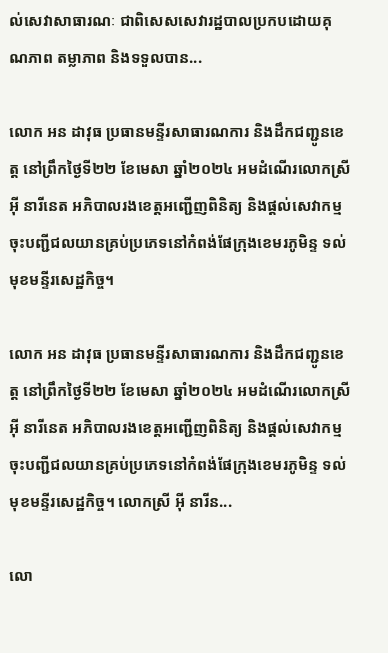ល់សេវាសាធារណៈ ជាពិសេសសេវារដ្ឋបាលប្រកបដោយគុណភាព តម្លាភាព និងទទួលបាន...

លោក អន ដាវុធ ប្រធានមន្ទីរសាធារណការ និងដឹកជញ្ជូនខេត្ត នៅព្រឹកថ្ងៃទី២២ ខែមេសា ឆ្នាំ២០២៤ អមដំណើរលោកស្រី អុី នារីនេត អភិបាលរងខេត្តអញ្ជើញពិនិត្យ និងផ្តល់សេវាកម្មចុះបញ្ជីជលយានគ្រប់ប្រភេទនៅកំពង់ផែក្រុងខេមរភូមិន្ទ ទល់មុខមន្ទីរសេដ្ឋកិច្ច។

លោក អន ដាវុធ ប្រធានមន្ទីរសាធារណការ និងដឹកជញ្ជូនខេត្ត នៅព្រឹកថ្ងៃទី២២ ខែមេសា ឆ្នាំ២០២៤ អមដំណើរលោកស្រី អុី នារីនេត អភិបាលរងខេត្តអញ្ជើញពិនិត្យ និងផ្តល់សេវាកម្មចុះបញ្ជីជលយានគ្រប់ប្រភេទនៅកំពង់ផែក្រុងខេមរភូមិន្ទ ទល់មុខមន្ទីរសេដ្ឋកិច្ច។ លោកស្រី អ៊ី នារីន...

លោ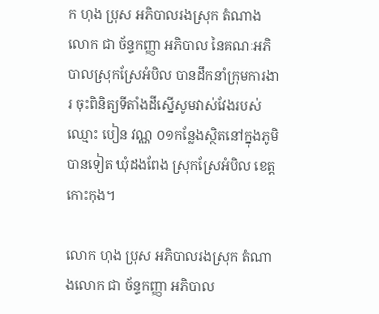ក ហុង ប្រុស អភិបាលរងស្រុក តំណាងលោក ជា ច័ន្ទកញ្ញា អភិបាល នៃគណៈអភិបាលស្រុកស្រែអំបិល បានដឹកនាំក្រុមការងារ ចុះពិនិត្យទីតាំងដីស្នើសូមវាស់វែងរបស់ឈ្មោះ បៀន វណ្ណ ០១កន្លែងស្ថិតនៅក្នុងភូមិបានទៀត ឃុំដងពែង ស្រុកស្រែអំបិល ខេត្តកោះកុង។

លោក ហុង ប្រុស អភិបាលរងស្រុក តំណាងលោក ជា ច័ន្ទកញ្ញា អភិបាល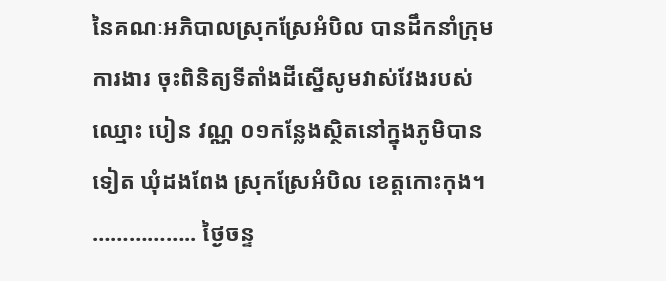នៃគណៈអភិបាលស្រុកស្រែអំបិល បានដឹកនាំក្រុមការងារ ចុះពិនិត្យទីតាំងដីស្នើសូមវាស់វែងរបស់ឈ្មោះ បៀន វណ្ណ ០១កន្លែងស្ថិតនៅក្នុងភូមិបានទៀត ឃុំដងពែង ស្រុកស្រែអំបិល ខេត្តកោះកុង។ …………….. ថ្ងៃចន្ទ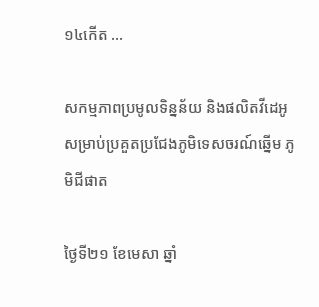១៤កើត ...

សកម្មភាពប្រមូលទិន្នន័យ និងផលិតវីដេអូសម្រាប់ប្រគួតប្រជែងភូមិទេសចរណ៍ឆ្នើម ភូមិជីផាត

ថ្ងៃទី២១ ខែមេសា ឆ្នាំ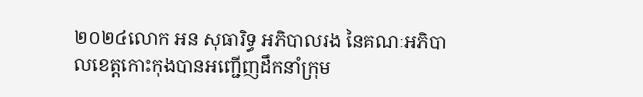២០២៤លោក អន សុធារិទ្ធ អភិបាលរង នៃគណៈអភិបាលខេត្តកោះកុងបានអញ្ជើញដឹកនាំក្រុម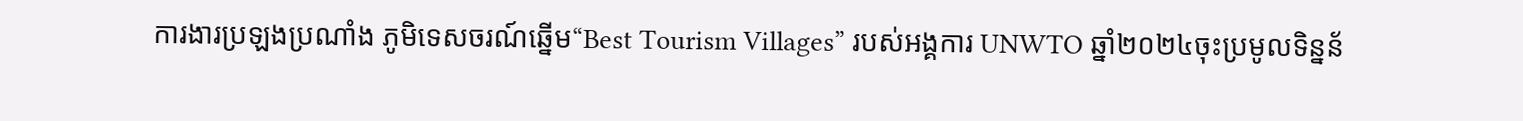ការងារប្រឡងប្រណាំង ភូមិទេសចរណ៍ឆ្នើម“Best Tourism Villages” របស់អង្គការ UNWTO ឆ្នាំ២០២៤ចុះប្រមូលទិន្នន័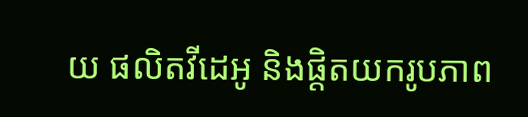យ ផលិតវីដេអូ និងផ្តិតយករូបភាព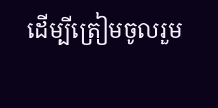ដើម្បីត្រៀមចូលរួម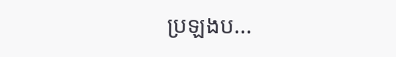ប្រឡងប...